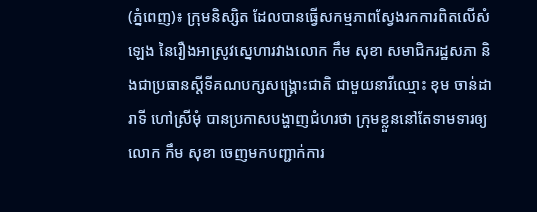(ភ្នំពេញ)៖ ក្រុមនិស្សិត ដែលបានធ្វើសកម្មភាពស្វែងរកការពិតលើសំឡេង នៃរឿងអាស្រូវស្នេហារវាងលោក កឹម សុខា សមាជិករដ្ឋសភា និងជាប្រធានស្តីទីគណបក្សសង្រ្គោះជាតិ ជាមួយនារីឈ្មោះ ខុម ចាន់ដារាទី ហៅស្រីមុំ បានប្រកាសបង្ហាញជំហរថា ក្រុមខ្លួននៅតែទាមទារឲ្យលោក កឹម សុខា ចេញមកបញ្ជាក់ការ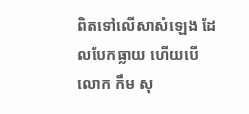ពិតទៅលើសាសំឡេង ដែលបែកធ្លាយ ហើយបើលោក កឹម សុ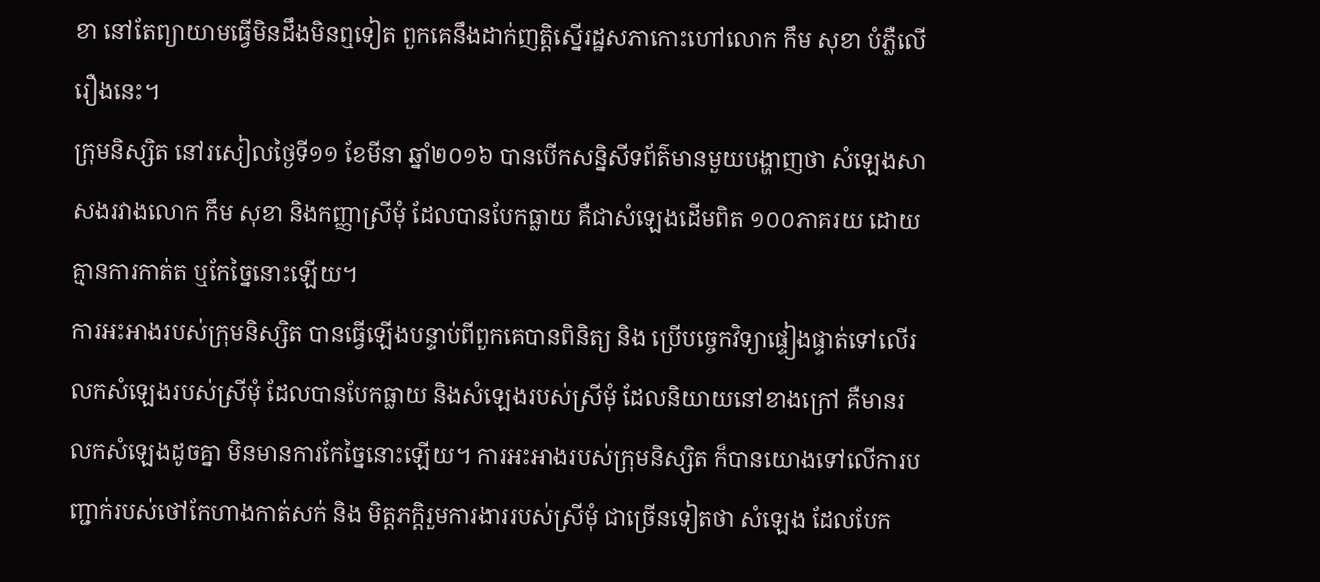ខា នៅតែព្យាយាមធ្វើមិនដឹងមិនឮទៀត ពួកគេនឹងដាក់ញត្តិស្នើរដ្ឋសភាកោះហៅលោក កឹម សុខា បំភ្លឺលើរឿងនេះ។
ក្រុមនិស្សិត នៅរសៀលថ្ងៃទី១១ ខែមីនា ឆ្នាំ២០១៦ បានបើកសន្និសីទព័ត៌មានមួយបង្ហាញថា សំឡេងសាសងរវាងលោក កឹម សុខា និងកញ្ញាស្រីមុំ ដែលបានបែកធ្លាយ គឺជាសំឡេងដើមពិត ១០០ភាគរយ ដោយគ្មានការកាត់ត ឬកែច្នៃនោះឡើយ។
ការអះអាងរបស់ក្រុមនិស្សិត បានធ្វើឡើងបន្ទាប់ពីពួកគេបានពិនិត្យ និង ប្រើបច្ចេកវិទ្យាផ្ទៀងផ្ទាត់ទៅលើរលកសំឡេងរបស់ស្រីមុំ ដែលបានបែកធ្លាយ និងសំឡេងរបស់ស្រីមុំ ដែលនិយាយនៅខាងក្រៅ គឺមានរលកសំឡេងដូចគ្នា មិនមានការកែច្នៃនោះឡើយ។ ការអះអាងរបស់ក្រុមនិស្សិត ក៏បានយោងទៅលើការបញ្ជាក់របស់ថៅកែហាងកាត់សក់ និង មិត្តភក្តិរួមការងាររបស់ស្រីមុំ ជាច្រើនទៀតថា សំឡេង ដែលបែក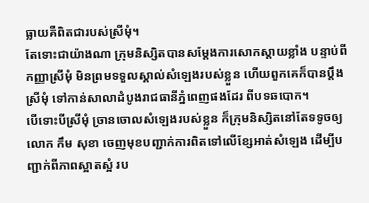ធ្លាយគឺពិតជារបស់ស្រីមុំ។
តែទោះជាយ៉ាងណា ក្រុមនិស្សិតបានសម្តែងការសោកស្តាយខ្លាំង បន្ទាប់ពីកញ្ញាស្រីមុំ មិនព្រមទទួលស្គាល់សំឡេងរបស់ខ្លួន ហើយពួកគេក៏បានប្តឹងស្រីមុំ ទៅកាន់សាលាដំបូងរាជធានីភ្នំពេញផងដែរ ពីបទឆបោក។
បើទោះបីស្រីមុំ ច្រានចោលសំឡេងរបស់ខ្លួន ក៏ក្រុមនិស្សិតនៅតែទទូចឲ្យលោក កឹម សុខា ចេញមុខបញ្ជាក់ការពិតទៅលើខ្សែអាត់សំឡេង ដើម្បីបញ្ជាក់ពីភាពស្អាតស្អំ រប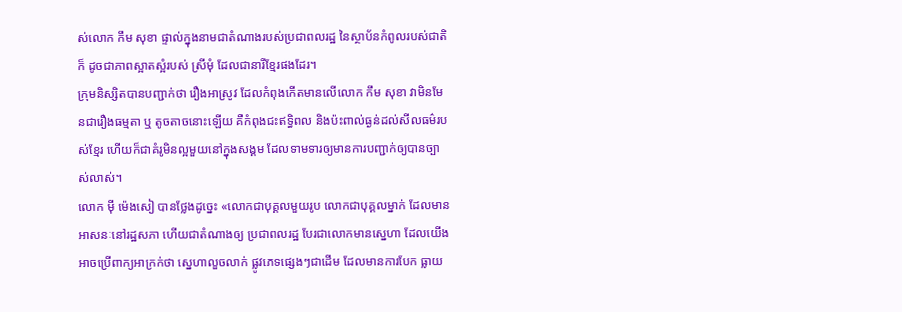ស់លោក កឹម សុខា ផ្ទាល់ក្នុងនាមជាតំណាងរបស់ប្រជាពលរដ្ឋ នៃស្ថាប័នកំពូលរបស់ជាតិ ក៏ ដូចជាភាពស្អាតស្អំរបស់ ស្រីមុំ ដែលជានារីខ្មែរផងដែរ។
ក្រុមនិស្សិតបានបញ្ជាក់ថា រឿងអាស្រូវ ដែលកំពុងកើតមានលើលោក កឹម សុខា វាមិនមែនជារឿងធម្មតា ឬ តូចតាចនោះឡើយ គឺកំពុងជះឥទ្ធិពល និងប៉ះពាល់ធ្ងន់ដល់សីលធម៌របស់ខ្មែរ ហើយក៏ជាគំរូមិនល្អមួយនៅក្នុងសង្គម ដែលទាមទារឲ្យមានការបញ្ជាក់ឲ្យបានច្បាស់លាស់។
លោក ម៉ី ម៉េងសៀ បានថ្លែងដូច្នេះ «លោកជាបុគ្គលមួយរូប លោកជាបុគ្គលម្នាក់ ដែលមានអាសនៈនៅរដ្ឋសភា ហើយជាតំណាងឲ្យ ប្រជាពលរដ្ឋ បែរជាលោកមានស្នេហា ដែលយើងអាចប្រើពាក្យអាក្រក់ថា ស្នេហាលួចលាក់ ផ្លូវភេទផ្សេងៗជាដើម ដែលមានការបែក ធ្លាយ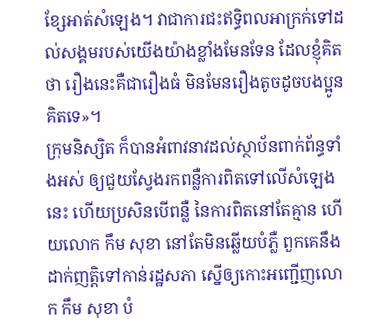ខ្សែអាត់សំឡេង។ វាជាការជះឥទ្ធិពលអាក្រក់ទៅដល់សង្គមរបស់យើងយ៉ាងខ្លាំងមែនទែន ដែលខ្ញុំគិតថា រឿងនេះគឺជារឿងធំ មិនមែនរឿងតូចដូចបងប្អូនគិតទេ»។
ក្រុមនិស្សិត ក៏បានអំពាវនាវដល់ស្ថាប័នពាក់ព័ន្ធទាំងអស់ ឲ្យជួយស្វែងរកពន្លឺការពិតទៅលើសំឡេងនេះ ហើយប្រសិនបើពន្លឺ នៃការពិតនៅតែគ្មាន ហើយលោក កឹម សុខា នៅតែមិនឆ្លើយបំភ្លឺ ពួកគេនឹងដាក់ញត្តិទៅកាន់រដ្ឋសភា ស្នើឲ្យកោះអញ្ជើញលោក កឹម សុខា បំ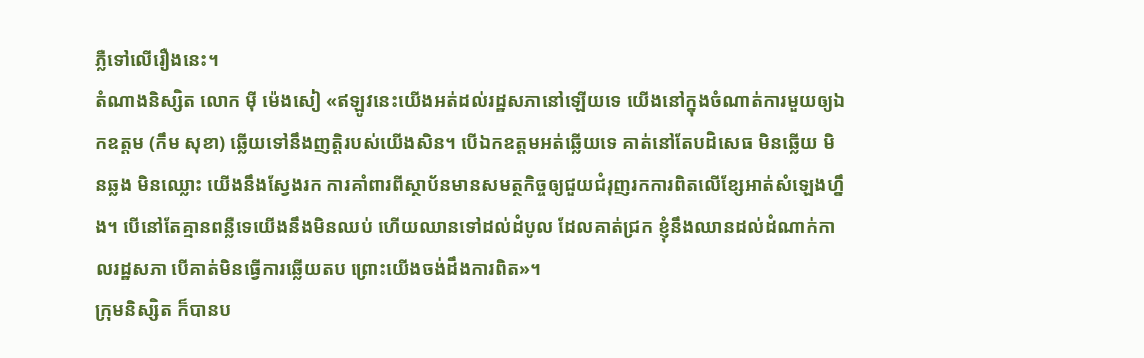ភ្លឺទៅលើរឿងនេះ។
តំណាងនិស្សិត លោក ម៉ី ម៉េងសៀ «ឥឡូវនេះយើងអត់ដល់រដ្ឋសភានៅឡើយទេ យើងនៅក្នុងចំណាត់ការមួយឲ្យឯកឧត្តម (កឹម សុខា) ឆ្លើយទៅនឹងញត្តិរបស់យើងសិន។ បើឯកឧត្តមអត់ឆ្លើយទេ គាត់នៅតែបដិសេធ មិនឆ្លើយ មិនឆ្លង មិនឈ្លោះ យើងនឹងស្វែងរក ការគាំពារពីស្ថាប័នមានសមត្ថកិច្ចឲ្យជួយជំរុញរកការពិតលើខ្សែអាត់សំឡេងហ្នឹង។ បើនៅតែគ្មានពន្លឺទេយើងនឹងមិនឈប់ ហើយឈានទៅដល់ដំបូល ដែលគាត់ជ្រក ខ្ញុំនឹងឈានដល់ដំណាក់កាលរដ្ឋសភា បើគាត់មិនធ្វើការឆ្លើយតប ព្រោះយើងចង់ដឹងការពិត»។
ក្រុមនិស្សិត ក៏បានប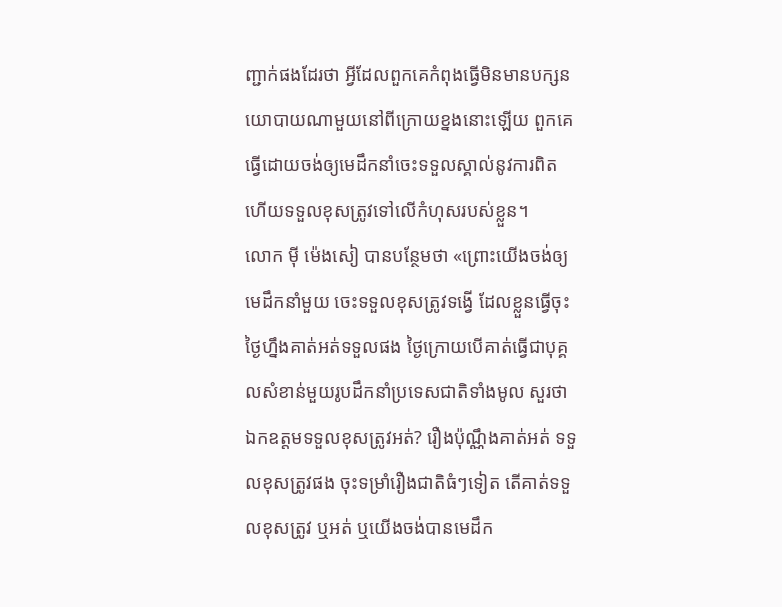ញ្ជាក់ផងដែរថា អ្វីដែលពួកគេកំពុងធ្វើមិនមានបក្សនយោបាយណាមួយនៅពីក្រោយខ្នងនោះឡើយ ពួកគេធ្វើដោយចង់ឲ្យមេដឹកនាំចេះទទួលស្គាល់នូវការពិត ហើយទទួលខុសត្រូវទៅលើកំហុសរបស់ខ្លួន។
លោក ម៉ី ម៉េងសៀ បានបន្ថែមថា «ព្រោះយើងចង់ឲ្យមេដឹកនាំមួយ ចេះទទួលខុសត្រូវទង្វើ ដែលខ្លួនធ្វើចុះថ្ងៃហ្នឹងគាត់អត់ទទួលផង ថ្ងៃក្រោយបើគាត់ធ្វើជាបុគ្គលសំខាន់មួយរូបដឹកនាំប្រទេសជាតិទាំងមូល សួរថា ឯកឧត្តមទទួលខុសត្រូវអត់? រឿងប៉ុណ្ណឹងគាត់អត់ ទទួលខុសត្រូវផង ចុះទម្រាំរឿងជាតិធំៗទៀត តើគាត់ទទួលខុសត្រូវ ឬអត់ ឬយើងចង់បានមេដឹក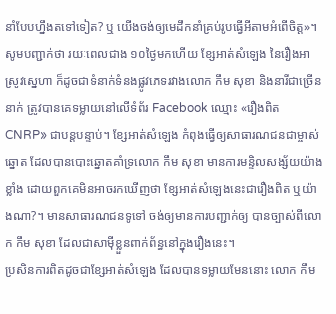នាំបែបហ្នឹងតទៅទៀត? ឬ យើងចង់ឲ្យមេដឹកនាំគ្រប់រូបធ្វើអីតាមអំពើចិត្ត»។
សូមបញ្ជាក់ថា រយៈពេលជាង ១០ថ្ងៃមកហើយ ខ្សែអាត់សំឡេង នៃរឿងអាស្រូវស្នេហា ក៏ដូចជាទំនាក់ទំនងផ្លូវភេទរវាងលោក កឹម សុខា និងនារីជាច្រើននាក់ ត្រូវបានគេទម្លាយនៅលើទំព័រ Facebook ឈ្មោះ «រឿងពិត CNRP» ជាបន្តបន្ទាប់។ ខ្សែអាត់សំឡេង កំពុងធ្វើឲ្យសាធារណជនជាម្ចាស់ឆ្នោត ដែលបានបោះឆ្នោតគាំទ្រលោក កឹម សុខា មានការមន្ទិលសង្ស័យយ៉ាងខ្លាំង ដោយពួកគេមិនអាចរកឃើញថា ខ្សែអាត់សំឡេងនេះជារឿងពិត ឬយ៉ាងណា?។ មានសាធារណជនទូទៅ ចង់ឲ្យមានការបញ្ជាក់ឲ្យ បានច្បាស់ពីលោក កឹម សុខា ដែលជាសាម៉ីខ្លួនពាក់ព័ន្ធនៅក្នុងរឿងនេះ។
ប្រសិនការពិតដូចជាខ្សែអាត់សំឡេង ដែលបានទម្លាយមែននោះ លោក កឹម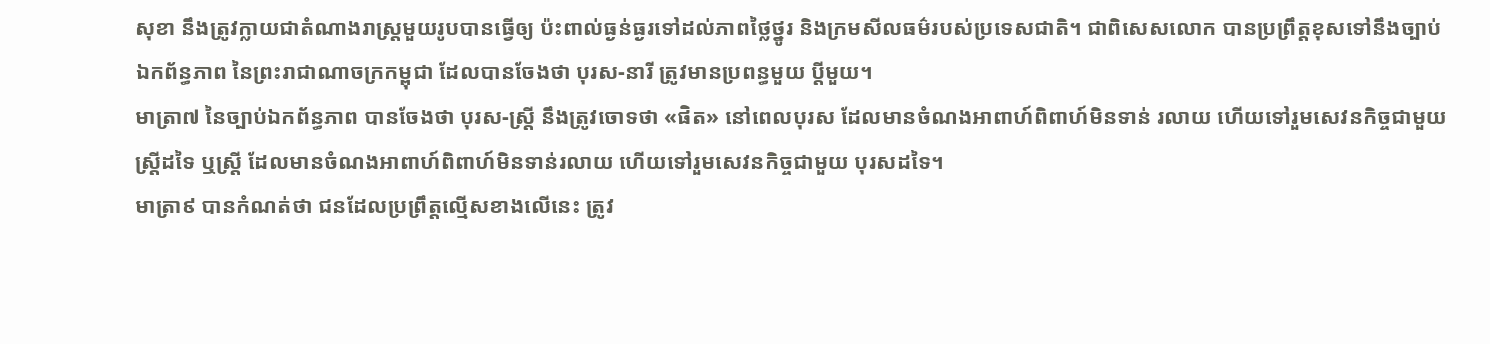សុខា នឹងត្រូវក្លាយជាតំណាងរាស្រ្តមួយរូបបានធ្វើឲ្យ ប៉ះពាល់ធ្ងន់ធ្ងរទៅដល់ភាពថ្លៃថ្នូរ និងក្រមសីលធម៌របស់ប្រទេសជាតិ។ ជាពិសេសលោក បានប្រព្រឹត្តខុសទៅនឹងច្បាប់ឯកព័ន្ធភាព នៃព្រះរាជាណាចក្រកម្ពុជា ដែលបានចែងថា បុរស-នារី ត្រូវមានប្រពន្ធមួយ ប្តីមួយ។
មាត្រា៧ នៃច្បាប់ឯកព័ន្ធភាព បានចែងថា បុរស-ស្រ្តី នឹងត្រូវចោទថា «ផិត» នៅពេលបុរស ដែលមានចំណងអាពាហ៍ពិពាហ៍មិនទាន់ រលាយ ហើយទៅរួមសេវនកិច្ចជាមួយស្រ្តីដទៃ ឬស្រ្តី ដែលមានចំណងអាពាហ៍ពិពាហ៍មិនទាន់រលាយ ហើយទៅរួមសេវនកិច្ចជាមួយ បុរសដទៃ។
មាត្រា៩ បានកំណត់ថា ជនដែលប្រព្រឹត្តល្មើសខាងលើនេះ ត្រូវ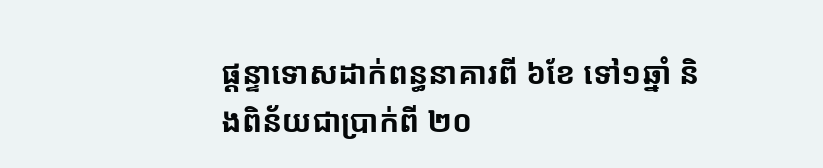ផ្តន្ទាទោសដាក់ពន្ធនាគារពី ៦ខែ ទៅ១ឆ្នាំ និងពិន័យជាប្រាក់ពី ២០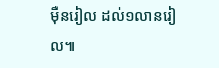ម៉ឺនរៀល ដល់១លានរៀល៕